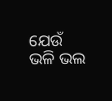ଯେଉଁ ଭଳି ଭଲ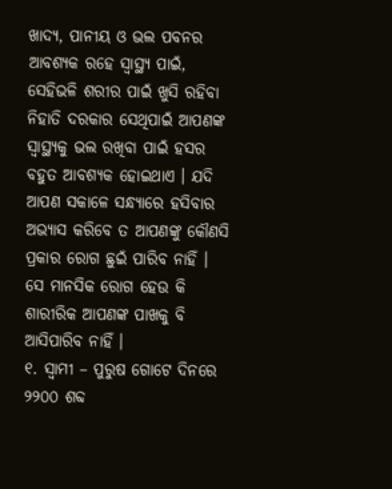ଖାଦ୍ୟ, ପାନୀୟ ଓ ଭଲ ପବନର ଆବଶ୍ୟକ ରହେ ସ୍ୱାସ୍ଥ୍ୟ ପାଇଁ, ସେହିଭଳି ଶରୀର ପାଇଁ ଖୁସି ରହିବା ନିହାତି ଦରକାର ସେଥିପାଇଁ ଆପଣଙ୍କ ସ୍ଵାସ୍ଥ୍ୟକୁ ଭଲ ରଖିବା ପାଇଁ ହସର ବହୁତ ଆବଶ୍ୟକ ହୋଇଥାଏ । ଯଦି ଆପଣ ସକାଳେ ସନ୍ଧ୍ୟାରେ ହସିବାର ଅଭ୍ୟାସ କରିବେ ତ ଆପଣଙ୍କୁ କୌଣସି ପ୍ରକାର ରୋଗ ଛୁଇଁ ପାରିବ ନାହିଁ । ସେ ମାନସିକ ରୋଗ ହେଉ କି ଶାରୀରିକ ଆପଣଙ୍କ ପାଖକୁ ବି ଆସିପାରିବ ନାହିଁ ।
୧. ସ୍ଵାମୀ – ପୁରୁଷ ଗୋଟେ ଦିନରେ ୨୨୦୦ ଶବ୍ଦ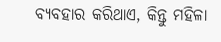ବ୍ୟବହାର କରିଥାଏ, କିନ୍ତୁ ମହିଳା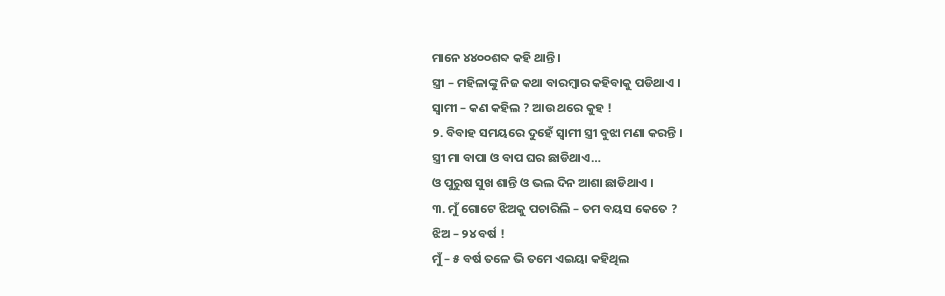ମାନେ ୪୪୦୦ଶବ୍ଦ କହି ଥାନ୍ତି ।
ସ୍ତ୍ରୀ – ମହିଳାଙ୍କୁ ନିଜ କଥା ବାରମ୍ବାର କହିବାକୁ ପଡିଥାଏ ।
ସ୍ଵାମୀ – କଣ କହିଲ ? ଆଉ ଥରେ କୁହ !
୨. ବିବାହ ସମୟରେ ଦୁହେଁ ସ୍ଵାମୀ ସ୍ତ୍ରୀ ବୁଝା ମଣା କରନ୍ତି ।
ସ୍ତ୍ରୀ ମା ବାପା ଓ ବାପ ଘର ଛାଡିଥାଏ…
ଓ ପୁରୁଷ ସୁଖ ଶାନ୍ତି ଓ ଭଲ ଦିନ ଆଶା ଛାଡିଥାଏ ।
୩. ମୁଁ ଗୋଟେ ଝିଅକୁ ପଚାରିଲି – ତମ ବୟସ କେତେ ?
ଝିଅ – ୨୪ ବର୍ଷ !
ମୁଁ – ୫ ବର୍ଷ ତଳେ ଭି ତମେ ଏଇୟା କହିଥିଲ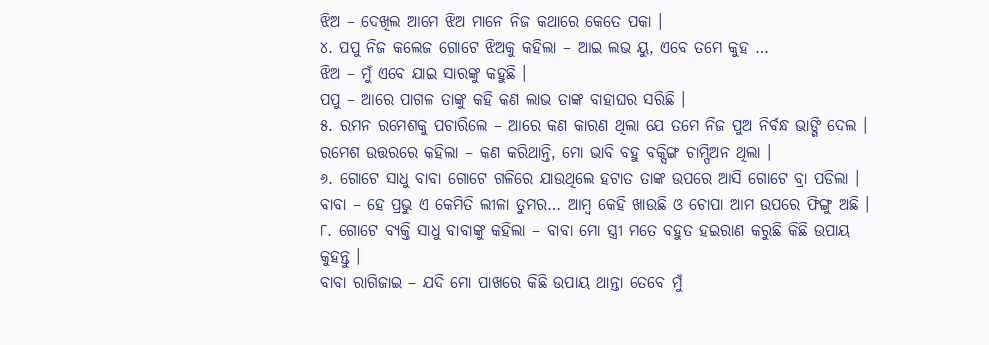ଝିଅ – ଦେଖିଲ ଆମେ ଝିଅ ମାନେ ନିଜ କଥାରେ କେତେ ପକା ।
୪. ପପୁ ନିଜ କଲେଜ ଗୋଟେ ଝିଅକୁ କହିଲା – ଆଇ ଲଭ ୟୁ, ଏବେ ତମେ କୁହ …
ଝିଅ – ମୁଁ ଏବେ ଯାଇ ସାରଙ୍କୁ କହୁଛି ।
ପପୁ – ଆରେ ପାଗଳ ତାଙ୍କୁ କହି କଣ ଲାଭ ତାଙ୍କ ବାହାଘର ସରିଛି ।
୫. ରମନ ରମେଶକୁ ପଚାରିଲେ – ଆରେ କଣ କାରଣ ଥିଲା ଯେ ତମେ ନିଜ ପୁଅ ନିର୍ବନ୍ଧ ଭାଙ୍ଗି ଦେଲ ।
ରମେଶ ଉତ୍ତରରେ କହିଲା – କଣ କରିଥାନ୍ତି, ମୋ ଭାବି ବହୁ ବକ୍ସିଙ୍ଗ ଚାମ୍ପିଅନ ଥିଲା ।
୬. ଗୋଟେ ସାଧୁ ବାବା ଗୋଟେ ଗଳିରେ ଯାଉଥିଲେ ହଟାତ ତାଙ୍କ ଉପରେ ଆସି ଗୋଟେ ବ୍ରା ପଡିଲା ।
ବାବା – ହେ ପ୍ରଭୁ ଏ କେମିତି ଲୀଳା ତୁମର… ଆମ୍ବ କେହି ଖାଉଛି ଓ ଚୋପା ଆମ ଉପରେ ଫିଙ୍ଗୁ ଅଛି ।
୮. ଗୋଟେ ବ୍ୟକ୍ତି ସାଧୁ ବାବାଙ୍କୁ କହିଲା – ବାବା ମୋ ସ୍ତ୍ରୀ ମତେ ବହୁତ ହଇରାଣ କରୁଛି କିଛି ଉପାୟ କୁହନ୍ତୁ ।
ବାବା ରାଗିଜାଇ – ଯଦି ମୋ ପାଖରେ କିଛି ଉପାୟ ଥାନ୍ତା ତେବେ ମୁଁ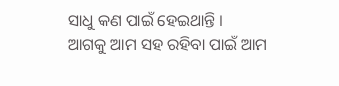ସାଧୁ କଣ ପାଇଁ ହେଇଥାନ୍ତି ।
ଆଗକୁ ଆମ ସହ ରହିବା ପାଇଁ ଆମ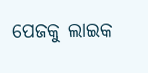ପେଜକୁ ଲାଇକ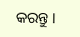କରନ୍ତୁ ।